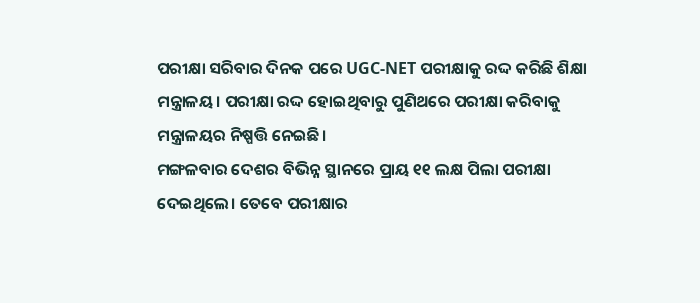ପରୀକ୍ଷା ସରିବାର ଦିନକ ପରେ UGC-NET ପରୀକ୍ଷାକୁ ରଦ୍ଦ କରିଛି ଶିକ୍ଷା ମନ୍ତ୍ରାଳୟ। ପରୀକ୍ଷା ରଦ୍ଦ ହୋଇଥିବାରୁ ପୁଣିଥରେ ପରୀକ୍ଷା କରିବାକୁ ମନ୍ତ୍ରାଳୟର ନିଷ୍ପତ୍ତି ନେଇଛି।
ମଙ୍ଗଳବାର ଦେଶର ବିଭିନ୍ନ ସ୍ଥାନରେ ପ୍ରାୟ ୧୧ ଲକ୍ଷ ପିଲା ପରୀକ୍ଷା ଦେଇଥିଲେ। ତେବେ ପରୀକ୍ଷାର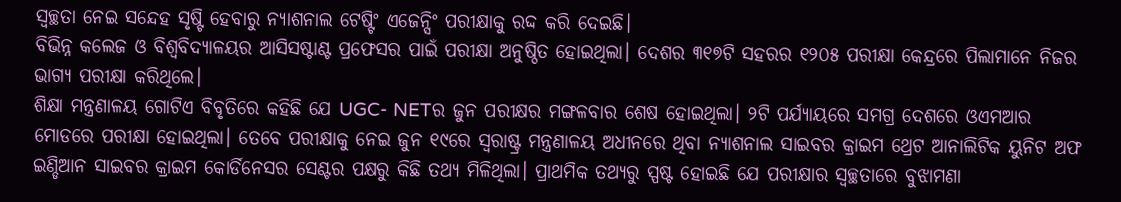ସ୍ୱଚ୍ଛତା ନେଇ ସନ୍ଦେହ ସୃଷ୍ଟି ହେବାରୁ ନ୍ୟାଶନାଲ ଟେଷ୍ଟିଂ ଏଜେନ୍ସିଂ ପରୀକ୍ଷାକୁ ରଦ୍ଦ କରି ଦେଇଛି।
ବିଭିନ୍ନ କଲେଜ ଓ ବିଶ୍ୱବିଦ୍ୟାଳୟର ଆସିସଷ୍ଟାଣ୍ଟ ପ୍ରଫେସର ପାଇଁ ପରୀକ୍ଷା ଅନୁଷ୍ଠିତ ହୋଇଥିଲା। ଦେଶର ୩୧୭ଟି ସହରର ୧୨୦୫ ପରୀକ୍ଷା କେନ୍ଦ୍ରରେ ପିଲାମାନେ ନିଜର ଭାଗ୍ୟ ପରୀକ୍ଷା କରିଥିଲେ।
ଶିକ୍ଷା ମନ୍ତ୍ରଣାଳୟ ଗୋଟିଏ ବିବୃତିରେ କହିଛି ଯେ UGC- NETର ଜୁନ ପରୀକ୍ଷର ମଙ୍ଗଳବାର ଶେଷ ହୋଇଥିଲା। ୨ଟି ପର୍ଯ୍ୟାୟରେ ସମଗ୍ର ଦେଶରେ ଓଏମଆର ମୋଡରେ ପରୀକ୍ଷା ହୋଇଥିଲା। ତେବେ ପରୀକ୍ଷାକୁ ନେଇ ଜୁନ ୧୯ରେ ସ୍ୱରାଷ୍ଟ୍ର ମନ୍ତ୍ରଣାଳୟ ଅଧୀନରେ ଥିବା ନ୍ୟାଶନାଲ ସାଇବର କ୍ରାଇମ ଥ୍ରେଟ ଆନାଲିଟିକ ୟୁନିଟ ଅଫ ଇଣ୍ଡିଆନ ସାଇବର କ୍ରାଇମ କୋର୍ଡିନେସର ସେଣ୍ଟର ପକ୍ଷରୁ କିଛି ତଥ୍ୟ ମିଳିଥିଲା। ପ୍ରାଥମିକ ତଥ୍ୟରୁ ସ୍ପଷ୍ଟ ହୋଇଛି ଯେ ପରୀକ୍ଷାର ସ୍ୱଚ୍ଛତାରେ ବୁଝାମଣା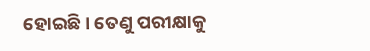ହୋଇଛି। ତେଣୁ ପରୀକ୍ଷାକୁ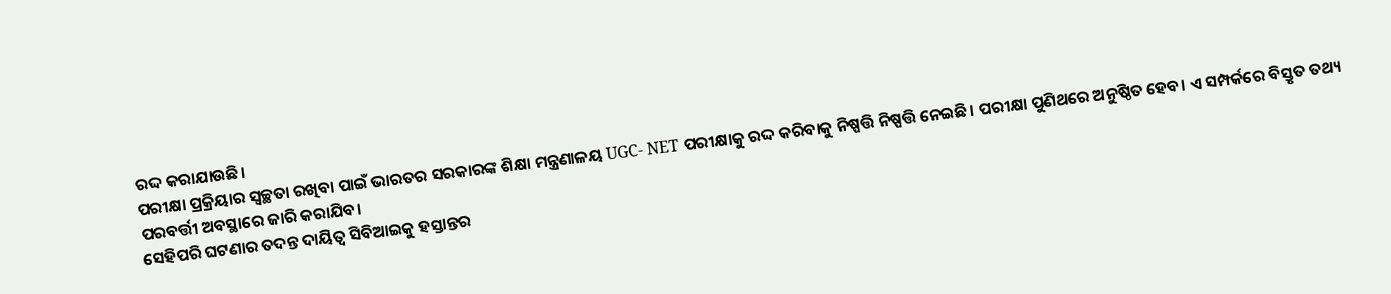ରଦ୍ଦ କରାଯାଉଛି।
ପରୀକ୍ଷା ପ୍ରକ୍ରିୟାର ସ୍ୱଚ୍ଛତା ରଖିବା ପାଇଁ ଭାରତର ସରକାରଙ୍କ ଶିକ୍ଷା ମନ୍ତ୍ରଣାଳୟ UGC- NET ପରୀକ୍ଷାକୁ ରଦ୍ଦ କରିବାକୁ ନିଷ୍ପତ୍ତି ନିଷ୍ପତ୍ତି ନେଇଛି। ପରୀକ୍ଷା ପୁଣିଥରେ ଅନୁଷ୍ଠିତ ହେବ। ଏ ସମ୍ପର୍କରେ ବିସ୍ତୃତ ତଥ୍ୟ ପରବର୍ତ୍ତୀ ଅବସ୍ଥାରେ ଜାରି କରାଯିବ।
ସେହିପରି ଘଟଣାର ତଦନ୍ତ ଦାୟିତ୍ୱ ସିବିଆଇକୁ ହସ୍ତାନ୍ତର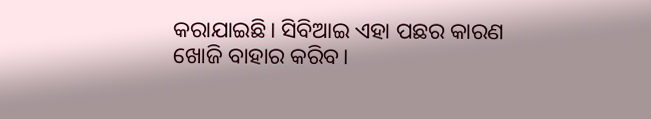କରାଯାଇଛି। ସିବିଆଇ ଏହା ପଛର କାରଣ ଖୋଜି ବାହାର କରିବ।